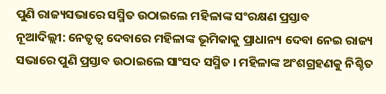ପୁଣି ରାଜ୍ୟସଭାରେ ସସ୍ମିତ ଉଠାଇଲେ ମହିଳାଙ୍କ ସଂରକ୍ଷଣ ପ୍ରସ୍ତାବ
ନୂଆଦିଲ୍ଲୀ: ନେତୃତ୍ବ ଦେବାରେ ମହିଳାଙ୍କ ଭୂମିକାକୁ ପ୍ରାଧାନ୍ୟ ଦେବା ନେଇ ରାଜ୍ୟ ସଭାରେ ପୁଣି ପ୍ରସ୍ତାବ ଉଠାଇଲେ ସାଂସଦ ସସ୍ମିତ । ମହିଳାଙ୍କ ଅଂଶଗ୍ରହଣକୁ ନିଶ୍ଚିତ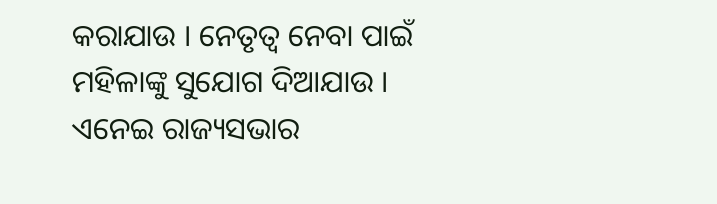କରାଯାଉ । ନେତୃତ୍ବ ନେବା ପାଇଁ ମହିଳାଙ୍କୁ ସୁଯୋଗ ଦିଆଯାଉ । ଏନେଇ ରାଜ୍ୟସଭାର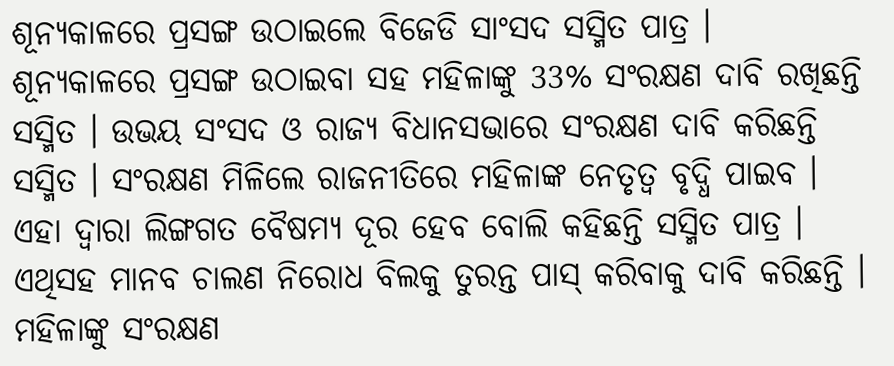ଶୂନ୍ୟକାଳରେ ପ୍ରସଙ୍ଗ ଉଠାଇଲେ ବିଜେଡି ସାଂସଦ ସସ୍ମିତ ପାତ୍ର ।
ଶୂନ୍ୟକାଳରେ ପ୍ରସଙ୍ଗ ଉଠାଇବା ସହ ମହିଳାଙ୍କୁ 33% ସଂରକ୍ଷଣ ଦାବି ରଖିଛନ୍ତି ସସ୍ମିତ । ଉଭୟ ସଂସଦ ଓ ରାଜ୍ୟ ବିଧାନସଭାରେ ସଂରକ୍ଷଣ ଦାବି କରିଛନ୍ତି ସସ୍ମିତ । ସଂରକ୍ଷଣ ମିଳିଲେ ରାଜନୀତିରେ ମହିଳାଙ୍କ ନେତୃତ୍ୱ ବୃଦ୍ଧି ପାଇବ । ଏହା ଦ୍ୱାରା ଲିଙ୍ଗଗତ ବୈଷମ୍ୟ ଦୂର ହେବ ବୋଲି କହିଛନ୍ତି ସସ୍ମିତ ପାତ୍ର । ଏଥିସହ ମାନବ ଚାଲଣ ନିରୋଧ ବିଲକୁ ତୁରନ୍ତ ପାସ୍ କରିବାକୁ ଦାବି କରିଛନ୍ତି ।
ମହିଳାଙ୍କୁ ସଂରକ୍ଷଣ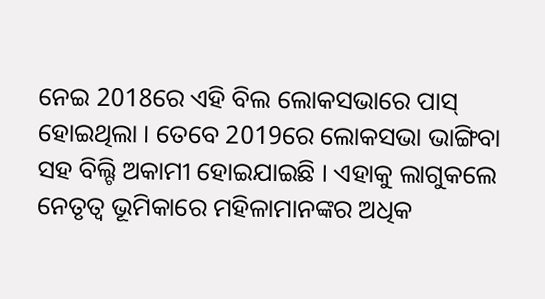ନେଇ 2018ରେ ଏହି ବିଲ ଲୋକସଭାରେ ପାସ୍ ହୋଇଥିଲା । ତେବେ 2019ରେ ଲୋକସଭା ଭାଙ୍ଗିବା ସହ ବିଲ୍ଟି ଅକାମୀ ହୋଇଯାଇଛି । ଏହାକୁ ଲାଗୁକଲେ ନେତୃତ୍ବ ଭୂମିକାରେ ମହିଳାମାନଙ୍କର ଅଧିକ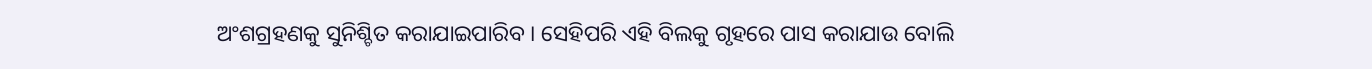ଅଂଶଗ୍ରହଣକୁ ସୁନିଶ୍ଚିତ କରାଯାଇପାରିବ । ସେହିପରି ଏହି ବିଲକୁ ଗୃହରେ ପାସ କରାଯାଉ ବୋଲି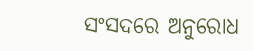ସଂସଦରେ ଅନୁରୋଧ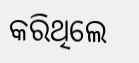କରିଥିଲେ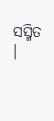ସସ୍ମିତ ।